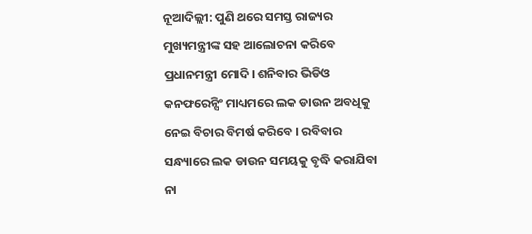ନୂଆଦିଲ୍ଲୀ: ପୁଣି ଥରେ ସମସ୍ତ ରାଜ୍ୟର ମୁଖ୍ୟମନ୍ତ୍ରୀଙ୍କ ସହ ଆଲୋଚନା କରିବେ ପ୍ରଧାନମନ୍ତ୍ରୀ ମୋଦି। ଶନିବାର ଭିଡିଓ କନଫରେନ୍ସିଂ ମାଧ୍ୟମରେ ଲକ ଡାଉନ ଅବଧିକୁ ନେଇ ବିଚାର ବିମର୍ଷ କରିବେ । ରବିବାର ସନ୍ଧ୍ୟାରେ ଲକ ଡାଉନ ସମୟକୁ ବୃଦ୍ଧି କରାଯିବା ନା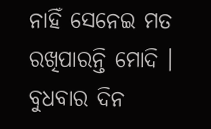ନାହିଁ ସେନେଇ ମତ ରଖିପାରନ୍ତି ମୋଦି ।
ବୁଧବାର ଦିନ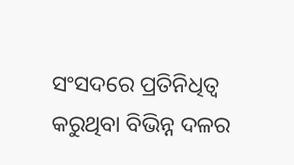ସଂସଦରେ ପ୍ରତିନିଧିତ୍ୱ କରୁଥିବା ବିଭିନ୍ନ ଦଳର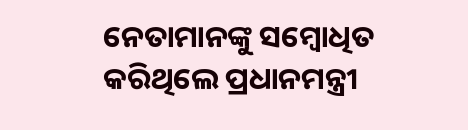ନେତାମାନଙ୍କୁ ସମ୍ବୋଧିତ କରିଥିଲେ ପ୍ରଧାନମନ୍ତ୍ରୀ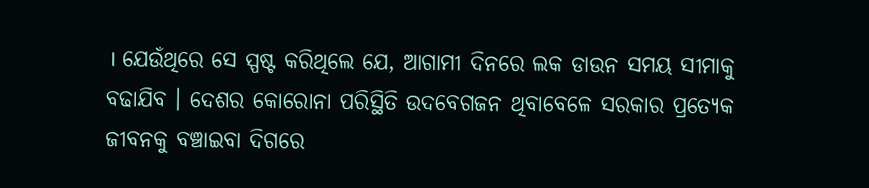। ଯେଉଁଥିରେ ସେ ସ୍ପଷ୍ଟ କରିଥିଲେ ଯେ, ଆଗାମୀ ଦିନରେ ଲକ ଡାଉନ ସମୟ ସୀମାକୁ ବଢାଯିବ । ଦେଶର କୋରୋନା ପରିସ୍ଥିତି ଉଦବେଗଜନ ଥିବାବେଳେ ସରକାର ପ୍ରତ୍ୟେକ ଜୀବନକୁ ବଞ୍ଚାଇବା ଦିଗରେ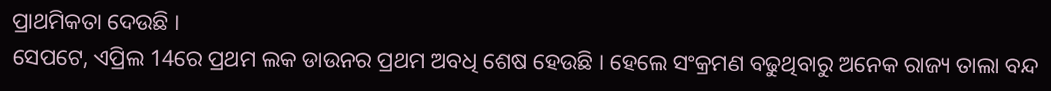ପ୍ରାଥମିକତା ଦେଉଛି ।
ସେପଟେ, ଏପ୍ରିଲ 14ରେ ପ୍ରଥମ ଲକ ଡାଉନର ପ୍ରଥମ ଅବଧି ଶେଷ ହେଉଛି । ହେଲେ ସଂକ୍ରମଣ ବଢୁଥିବାରୁ ଅନେକ ରାଜ୍ୟ ତାଲା ବନ୍ଦ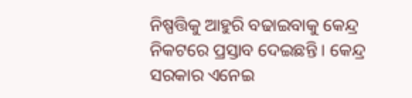ନିଷ୍ପତ୍ତିକୁ ଆହୁରି ବଢାଇବାକୁ କେନ୍ଦ୍ର ନିକଟରେ ପ୍ରସ୍ତାବ ଦେଇଛନ୍ତି । କେନ୍ଦ୍ର ସରକାର ଏନେଇ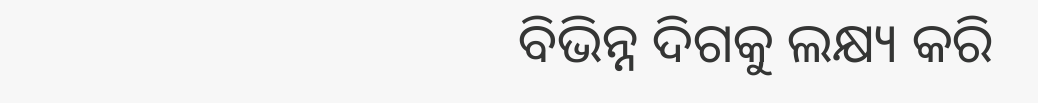ବିଭିନ୍ନ ଦିଗକୁ ଲକ୍ଷ୍ୟ କରି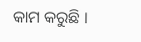କାମ କରୁଛି ।